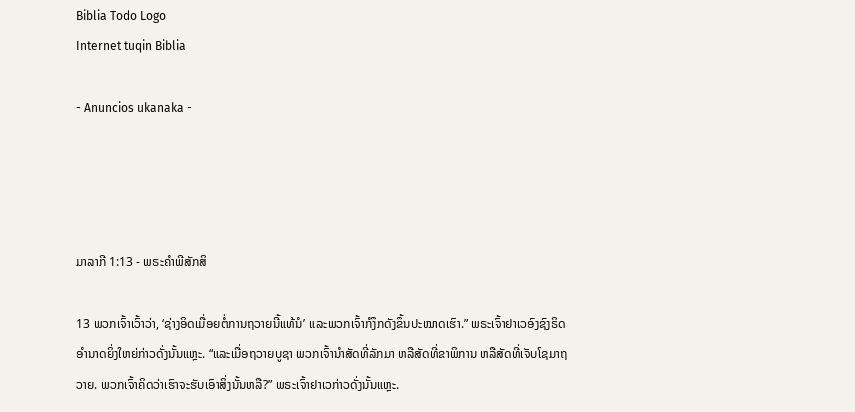Biblia Todo Logo
Internet tuqin Biblia

- Anuncios ukanaka -




ມາລາກີ 1:13 - ພຣະຄຳພີສັກສິ

13 ພວກເຈົ້າເວົ້າວ່າ, ‘ຊ່າງອິດເມື່ອຍຕໍ່ການຖວາຍນີ້ແທ້ນໍ’ ແລະພວກເຈົ້າກໍງຶກດັງຂຶ້ນປະໝາດເຮົາ.” ພຣະເຈົ້າຢາເວອົງຊົງຣິດອຳນາດຍິ່ງໃຫຍ່ກ່າວດັ່ງນັ້ນແຫຼະ. “ແລະເມື່ອຖວາຍບູຊາ ພວກເຈົ້ານຳສັດທີ່ລັກມາ ຫລືສັດທີ່ຂາພິການ ຫລືສັດທີ່ເຈັບໂຊມາຖວາຍ. ພວກເຈົ້າຄິດວ່າເຮົາຈະຮັບເອົາສິ່ງນັ້ນຫລື?” ພຣະເຈົ້າຢາເວກ່າວດັ່ງນັ້ນແຫຼະ.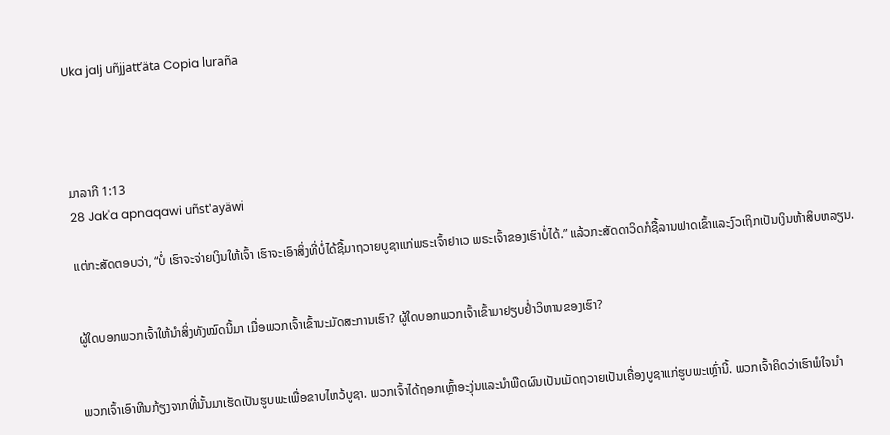Uka jalj uñjjattʼäta Copia luraña




ມາລາກີ 1:13
28 Jak'a apnaqawi uñst'ayäwi

ແຕ່ກະສັດຕອບວ່າ, “ບໍ່ ເຮົາຈະຈ່າຍເງິນໃຫ້ເຈົ້າ ເຮົາຈະເອົາສິ່ງທີ່ບໍ່ໄດ້ຊື້ມາຖວາຍບູຊາແກ່ພຣະເຈົ້າຢາເວ ພຣະເຈົ້າຂອງເຮົາບໍ່ໄດ້.” ແລ້ວກະສັດດາວິດກໍຊື້ລານຟາດເຂົ້າແລະງົວເຖິກເປັນເງິນຫ້າສິບຫລຽນ.


ຜູ້ໃດບອກພວກເຈົ້າໃຫ້ນຳສິ່ງທັງໝົດນີ້ມາ ເມື່ອພວກເຈົ້າເຂົ້ານະມັດສະການເຮົາ? ຜູ້ໃດບອກພວກເຈົ້າເຂົ້າມາຢຽບຢໍ່າວິຫານຂອງເຮົາ?


ພວກເຈົ້າເອົາຫີນກ້ຽງຈາກທີ່ນັ້ນມາເຮັດເປັນຮູບພະເພື່ອຂາບໄຫວ້ບູຊາ. ພວກເຈົ້າໄດ້ຖອກເຫຼົ້າອະງຸ່ນແລະນຳພືດຜົນເປັນເມັດຖວາຍເປັນເຄື່ອງບູຊາແກ່ຮູບພະເຫຼົ່ານີ້. ພວກເຈົ້າຄິດວ່າເຮົາພໍໃຈນຳ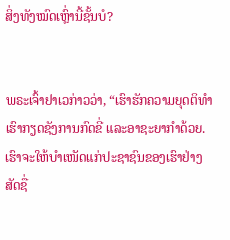ສິ່ງທັງໝົດເຫຼົ່ານີ້ຊັ້ນບໍ?


ພຣະເຈົ້າຢາເວກ່າວວ່າ, “ເຮົາຮັກຄວາມຍຸດຕິທຳ ເຮົາກຽດຊັງການກົດຂີ່ ແລະອາຊະຍາກຳດ້ວຍ. ເຮົາຈະໃຫ້ບຳເໜັດແກ່ປະຊາຊົນຂອງເຮົາຢ່າງສັດຊື່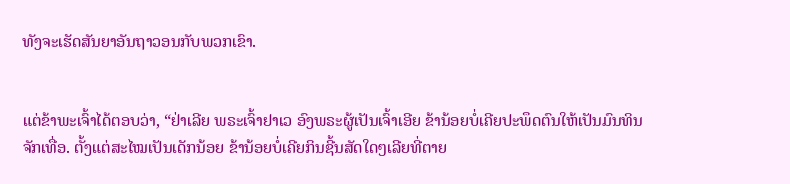ທັງຈະເຮັດສັນຍາອັນຖາວອນກັບພວກເຂົາ.


ແຕ່ຂ້າພະເຈົ້າໄດ້ຕອບວ່າ, “ຢ່າເລີຍ ພຣະເຈົ້າຢາເວ ອົງພຣະຜູ້ເປັນເຈົ້າເອີຍ ຂ້ານ້ອຍບໍ່ເຄີຍປະພຶດຕົນໃຫ້ເປັນມົນທິນຈັກເທື່ອ. ຕັ້ງແຕ່ສະໄໝເປັນເດັກນ້ອຍ ຂ້ານ້ອຍບໍ່ເຄີຍກິນຊີ້ນສັດໃດໆເລີຍທີ່ຕາຍ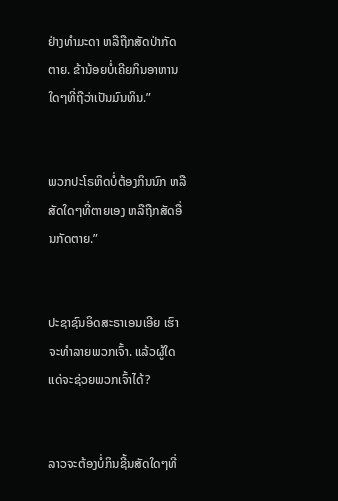ຢ່າງທຳມະດາ ຫລືຖືກສັດປ່າກັດຕາຍ. ຂ້ານ້ອຍບໍ່ເຄີຍກິນອາຫານໃດໆທີ່ຖືວ່າເປັນມົນທິນ.”


ພວກປະໂຣຫິດບໍ່ຕ້ອງກິນນົກ ຫລືສັດໃດໆທີ່ຕາຍເອງ ຫລືຖືກສັດອື່ນກັດຕາຍ.”


ປະຊາຊົນອິດສະຣາເອນເອີຍ ເຮົາຈະທຳລາຍພວກເຈົ້າ. ແລ້ວຜູ້ໃດແດ່ຈະຊ່ວຍພວກເຈົ້າໄດ້?


ລາວຈະຕ້ອງບໍ່ກິນຊີ້ນສັດໃດໆທີ່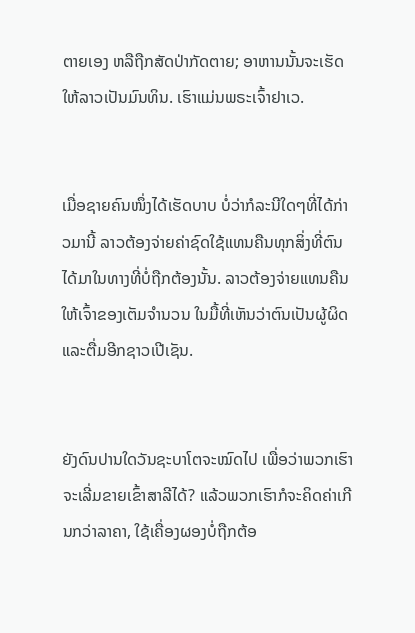ຕາຍເອງ ຫລືຖືກສັດປ່າກັດຕາຍ; ອາຫານນັ້ນຈະເຮັດໃຫ້ລາວເປັນມົນທິນ. ເຮົາແມ່ນພຣະເຈົ້າຢາເວ.


ເມື່ອຊາຍຄົນໜຶ່ງໄດ້ເຮັດບາບ ບໍ່ວ່າກໍລະນີໃດໆທີ່ໄດ້ກ່າວມານີ້ ລາວຕ້ອງຈ່າຍຄ່າຊົດໃຊ້ແທນຄືນທຸກສິ່ງທີ່ຕົນໄດ້ມາໃນທາງທີ່ບໍ່ຖືກຕ້ອງນັ້ນ. ລາວຕ້ອງຈ່າຍແທນຄືນໃຫ້ເຈົ້າຂອງເຕັມຈຳນວນ ໃນມື້ທີ່ເຫັນວ່າຕົນເປັນຜູ້ຜິດແລະຕື່ມອີກຊາວເປີເຊັນ.


ຍັງດົນປານໃດວັນຊະບາໂຕຈະໝົດໄປ ເພື່ອວ່າພວກເຮົາຈະເລີ່ມຂາຍເຂົ້າສາລີໄດ້? ແລ້ວພວກເຮົາກໍຈະຄິດຄ່າເກີນກວ່າລາຄາ, ໃຊ້ເຄື່ອງຜອງບໍ່ຖືກຕ້ອ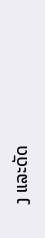ງ ແລະດັດ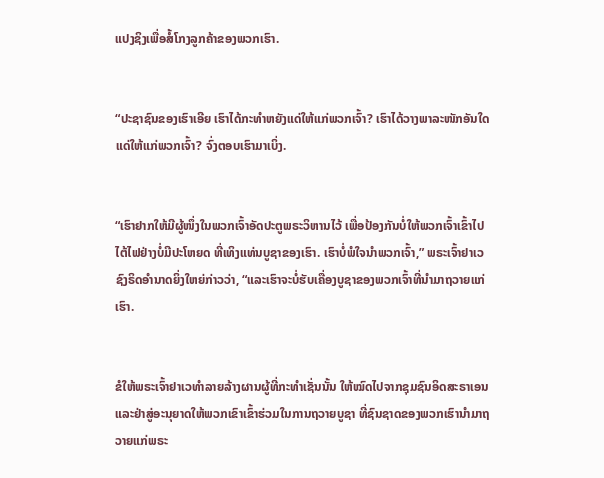ແປງຊິງເພື່ອສໍ້ໂກງລູກຄ້າຂອງພວກເຮົາ.


“ປະຊາຊົນຂອງເຮົາເອີຍ ເຮົາໄດ້ກະທຳຫຍັງແດ່ໃຫ້ແກ່ພວກເຈົ້າ? ເຮົາໄດ້ວາງພາລະໜັກອັນໃດແດ່ໃຫ້ແກ່ພວກເຈົ້າ? ຈົ່ງຕອບເຮົາມາເບິ່ງ.


“ເຮົາຢາກໃຫ້ມີຜູ້ໜຶ່ງໃນພວກເຈົ້າອັດປະຕູພຣະວິຫານໄວ້ ເພື່ອປ້ອງກັນບໍ່ໃຫ້ພວກເຈົ້າເຂົ້າໄປໄຕ້ໄຟຢ່າງບໍ່ມີປະໂຫຍດ ທີ່ເທິງແທ່ນບູຊາຂອງເຮົາ. ເຮົາບໍ່ພໍໃຈນຳພວກເຈົ້າ,” ພຣະເຈົ້າຢາເວຊົງຣິດອຳນາດຍິ່ງໃຫຍ່ກ່າວວ່າ, “ແລະເຮົາຈະບໍ່ຮັບເຄື່ອງບູຊາຂອງພວກເຈົ້າທີ່ນຳມາຖວາຍແກ່ເຮົາ.


ຂໍໃຫ້ພຣະເຈົ້າຢາເວທຳລາຍລ້າງຜານຜູ້ທີ່ກະທຳເຊັ່ນນັ້ນ ໃຫ້ໝົດໄປຈາກຊຸມຊົນອິດສະຣາເອນ ແລະຢ່າສູ່ອະນຸຍາດໃຫ້ພວກເຂົາເຂົ້າຮ່ວມໃນການຖວາຍບູຊາ ທີ່ຊົນຊາດຂອງພວກເຮົານຳມາຖວາຍແກ່ພຣະ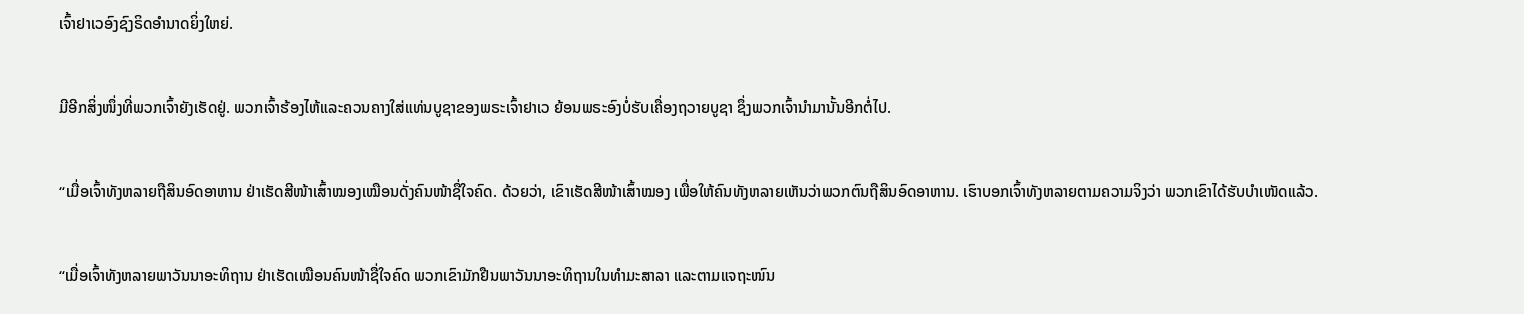ເຈົ້າຢາເວອົງຊົງຣິດອຳນາດຍິ່ງໃຫຍ່.


ມີອີກສິ່ງໜຶ່ງທີ່ພວກເຈົ້າຍັງເຮັດຢູ່. ພວກເຈົ້າຮ້ອງໄຫ້ແລະຄວນຄາງໃສ່ແທ່ນບູຊາຂອງພຣະເຈົ້າຢາເວ ຍ້ອນພຣະອົງບໍ່ຮັບເຄື່ອງຖວາຍບູຊາ ຊຶ່ງພວກເຈົ້ານຳມານັ້ນອີກຕໍ່ໄປ.


“ເມື່ອເຈົ້າທັງຫລາຍຖືສິນອົດອາຫານ ຢ່າເຮັດສີໜ້າເສົ້າໝອງເໝືອນດັ່ງຄົນໜ້າຊື່ໃຈຄົດ. ດ້ວຍວ່າ, ເຂົາເຮັດສີໜ້າເສົ້າໝອງ ເພື່ອໃຫ້ຄົນທັງຫລາຍເຫັນວ່າພວກຕົນຖືສິນອົດອາຫານ. ເຮົາບອກເຈົ້າທັງຫລາຍຕາມຄວາມຈິງວ່າ ພວກເຂົາໄດ້ຮັບບຳເໜັດແລ້ວ.


“ເມື່ອເຈົ້າທັງຫລາຍພາວັນນາອະທິຖານ ຢ່າເຮັດເໝືອນຄົນໜ້າຊື່ໃຈຄົດ ພວກເຂົາມັກຢືນພາວັນນາອະທິຖານໃນທຳມະສາລາ ແລະຕາມແຈຖະໜົນ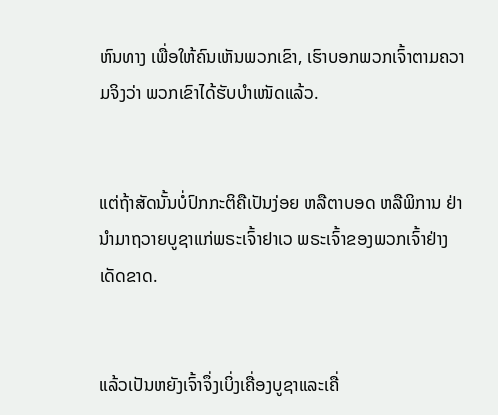ຫົນທາງ ເພື່ອໃຫ້ຄົນເຫັນພວກເຂົາ, ເຮົາບອກພວກເຈົ້າຕາມຄວາມຈິງວ່າ ພວກເຂົາໄດ້ຮັບບຳເໜັດແລ້ວ.


ແຕ່ຖ້າສັດນັ້ນບໍ່ປົກກະຕິຄືເປັນງ່ອຍ ຫລືຕາບອດ ຫລືພິການ ຢ່ານຳມາຖວາຍບູຊາແກ່ພຣະເຈົ້າຢາເວ ພຣະເຈົ້າຂອງພວກເຈົ້າຢ່າງເດັດຂາດ.


ແລ້ວເປັນຫຍັງເຈົ້າຈຶ່ງເບິ່ງເຄື່ອງບູຊາແລະເຄື່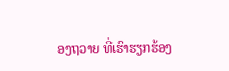ອງຖວາຍ ທີ່ເຮົາຮຽກຮ້ອງ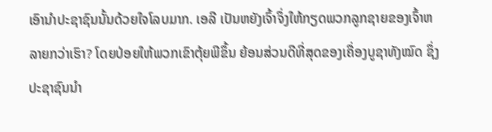ເອົານຳປະຊາຊົນນັ້ນດ້ວຍໃຈໂລບມາກ. ເອລີ ເປັນຫຍັງເຈົ້າຈຶ່ງໃຫ້ກຽດພວກລູກຊາຍຂອງເຈົ້າຫລາຍກວ່າເຮົາ? ໂດຍປ່ອຍໃຫ້ພວກເຂົາຕຸ້ຍພີຂຶ້ນ ຍ້ອນສ່ວນດີທີ່ສຸດຂອງເຄື່ອງບູຊາທັງໝົດ ຊຶ່ງປະຊາຊົນນຳ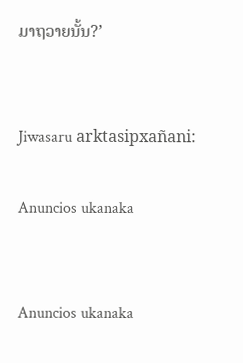ມາຖວາຍນັ້ນ?’


Jiwasaru arktasipxañani:

Anuncios ukanaka


Anuncios ukanaka